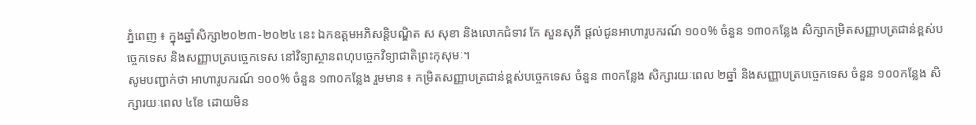ភ្នំពេញ ៖ ក្នុងឆ្នាំសិក្សា២០២៣-២០២៤ នេះ ឯកឧត្តមអភិសន្តិបណ្ឌិត ស សុខា និងលោកជំទាវ កែ សួនសុភី ផ្តល់ជូនអាហារូបករណ៍ ១០០% ចំនួន ១៣០កន្លែង សិក្សាកម្រិតសញ្ញាបត្រជាន់ខ្ពស់បច្ចេកទេស និងសញ្ញាបត្របច្ចេកទេស នៅវិទ្យាស្ថានពហុបច្ចេកវិទ្យាជាតិព្រះកុសុមៈ។
សូមបញ្ជាក់ថា អាហារូបករណ៍ ១០០% ចំនួន ១៣០កន្លែង រួមមាន ៖ កម្រិតសញ្ញាបត្រជាន់ខ្ពស់បច្ចេកទេស ចំនួន ៣០កន្លែង សិក្សារយៈពេល ២ឆ្នាំ និងសញ្ញាបត្របច្ចេកទេស ចំនួន ១០០កន្លែង សិក្សារយៈពេល ៤ខែ ដោយមិន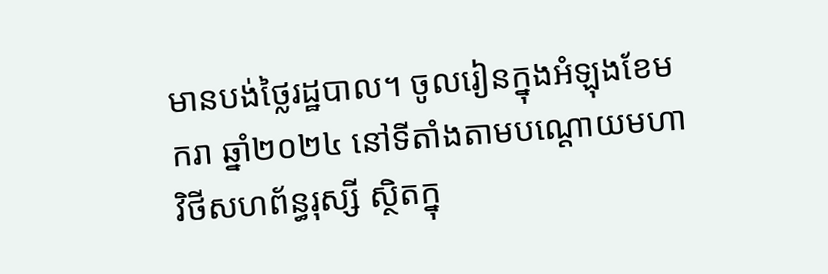មានបង់ថ្លៃរដ្ឋបាល។ ចូលរៀនក្នុងអំឡុងខែមករា ឆ្នាំ២០២៤ នៅទីតាំងតាមបណ្តោយមហាវិថីសហព័ន្ធរុស្សី ស្ថិតក្នុ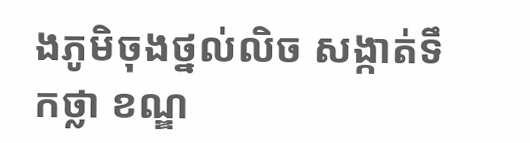ងភូមិចុងថ្នល់លិច សង្កាត់ទឹកថ្លា ខណ្ឌ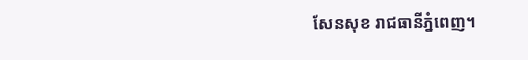សែនសុខ រាជធានីភ្នំពេញ។